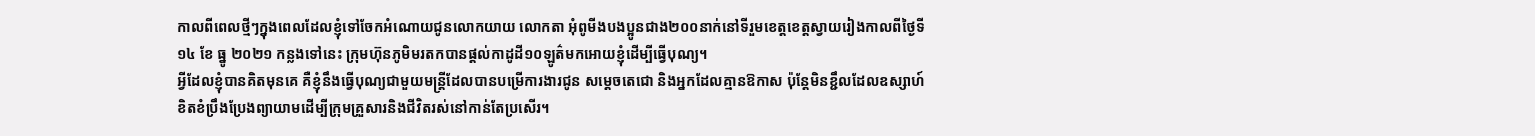កាលពីពេលថ្មីៗក្នុងពេលដែលខ្ញុំទៅចែកអំណោយជូនលោកយាយ លោកតា អុំពូមីងបងប្អូនជាង២០០នាក់នៅទីរួមខេត្តខេត្តស្វាយរៀងកាលពីថ្ងៃទី ១៤ ខែ ធ្នូ ២០២១ កន្លងទៅនេះ ក្រុមហ៊ុនភូមិមរតកបានផ្តល់កាដូដី១០ឡូត៌មកអោយខ្ញុំដើម្បីធ្វើបុណ្យ។
អ្វីដែលខ្ញុំបានគិតមុនគេ គឺខ្ញុំនឹងធ្វើបុណ្យជាមួយមន្រ្តីដែលបានបម្រើការងារជូន សម្តេចតេជោ និងអ្នកដែលគ្មានឱកាស ប៉ុន្តែមិនខ្ជឹលដែលឧស្សាហ៍ខិតខំប្រឹងប្រែងព្យាយាមដើម្បីក្រុមគ្រួសារនិងជីវិតរស់នៅកាន់តែប្រសើរ។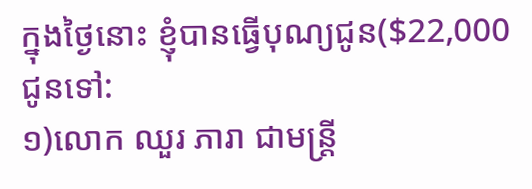ក្នុងថ្ងៃនោះ ខ្ញុំបានធ្វើបុណ្យជូន($22,000 ជូនទៅ:
១)លោក ឈួរ ភារា ជាមន្រ្តី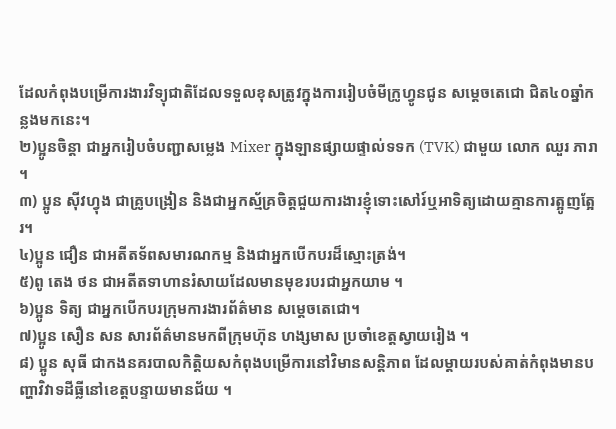ដែលកំពុងបម្រើការងារវិទ្យុជាតិដែលទទួលខុសត្រូវក្នុងការរៀបចំមីក្រូហ្វូនជូន សម្តេចតេជោ ជិត៤០ឆ្នាំកន្លងមកនេះ។
២)ប្អូនចិន្តា ជាអ្នករៀបចំបញ្ជាសម្លេង Mixer ក្នុងឡានផ្សាយផ្ទាល់ទទក (TVK) ជាមួយ លោក ឈួរ ភារា ។
៣) ប្អូន ស៊ីវហ្វុង ជាគ្រូបង្រៀន និងជាអ្នកស្ម័គ្រចិត្តជួយការងារខ្ញុំទោះសៅរ៍ឬអាទិត្យដោយគ្មានការត្អូញត្អែរ។
៤)ប្អូន ជឿន ជាអតីតទ័ពសមារណកម្ម និងជាអ្នកបើកបរដ៏ស្មោះត្រង់។
៥)ពូ តេង ថន ជាអតីតទាហានរំសាយដែលមានមុខរបរជាអ្នកយាម ។
៦)ប្អូន ទិត្យ ជាអ្នកបើកបរក្រុមការងារព័ត៌មាន សម្តេចតេជោ។
៧)ប្អូន សឿន សន សារព័ត៌មានមកពីក្រុមហ៊ុន ហង្សមាស ប្រចាំខេត្តស្វាយរៀង ។
៨) ប្អូន សុធី ជាកងនគរបាលកិត្តិយសកំពុងបម្រើការនៅវិមានសន្តិភាព ដែលម្តាយរបស់គាត់កំពុងមានបញ្ហាវិវាទដីធ្លីនៅខេត្តបន្ទាយមានជ័យ ។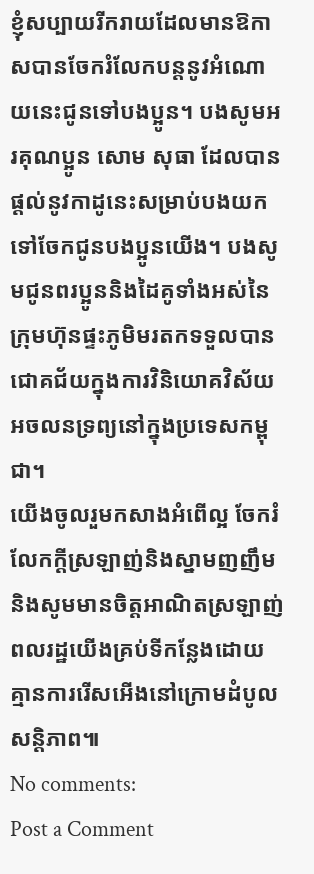ខ្ញុំសប្បាយរីករាយដែលមានឱកាសបានចែករំលែកបន្តនូវអំណោយនេះជូនទៅបងប្អូន។ បងសូមអរគុណប្អូន សោម សុធា ដែលបានផ្តល់នូវកាដូនេះសម្រាប់បងយកទៅចែកជូនបងប្អូនយើង។ បងសូមជូនពរប្អូននិងដៃគូទាំងអស់នៃក្រុមហ៊ុនផ្ទះភូមិមរតកទទួលបានជោគជ័យក្នុងការវិនិយោគវិស័យអចលនទ្រព្យនៅក្នុងប្រទេសកម្ពុជា។
យើងចូលរួមកសាងអំពើល្អ ចែករំលែកក្តីស្រឡាញ់និងស្នាមញញឹម និងសូមមានចិត្តអាណិតស្រឡាញ់ពលរដ្ឋយើងគ្រប់ទីកន្លែងដោយគ្មានការរើសអើងនៅក្រោមដំបូលសន្តិភាព៕
No comments:
Post a Comment